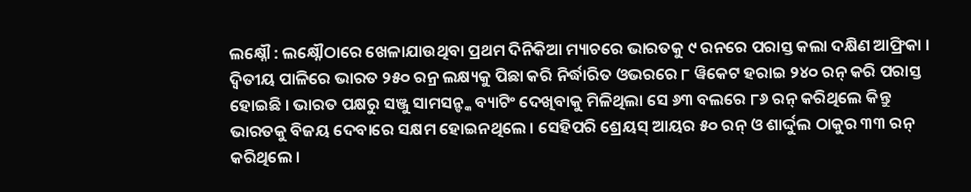ଲକ୍ଷ୍ନୌ : ଲକ୍ଷ୍ନୌଠାରେ ଖେଳାଯାଉଥିବା ପ୍ରଥମ ଦିନିକିଆ ମ୍ୟାଚରେ ଭାରତକୁ ୯ ରନରେ ପରାସ୍ତ କଲା ଦକ୍ଷିଣ ଆଫ୍ରିକା । ଦ୍ବିତୀୟ ପାଳିରେ ଭାରତ ୨୫୦ ରନ୍ର ଲକ୍ଷ୍ୟକୁ ପିଛା କରି ନିର୍ଦ୍ଧାରିତ ଓଭରରେ ୮ ୱିକେଟ ହରାଇ ୨୪୦ ରନ୍ କରି ପରାସ୍ତ ହୋଇଛି । ଭାରତ ପକ୍ଷରୁ ସଞ୍ଜୁ ସାମସନ୍ଙ୍କ ବ୍ୟାଟିଂ ଦେଖିବାକୁ ମିଳିଥିଲା ସେ ୬୩ ବଲରେ ୮୬ ରନ୍ କରିଥିଲେ କିନ୍ତୁ ଭାରତକୁ ବିଜୟ ଦେବାରେ ସକ୍ଷମ ହୋଇନଥିଲେ । ସେହିପରି ଶ୍ରେୟସ୍ ଆୟର ୫୦ ରନ୍ ଓ ଶାର୍ଦ୍ଦୁଲ ଠାକୁର ୩୩ ରନ୍ କରିଥିଲେ ।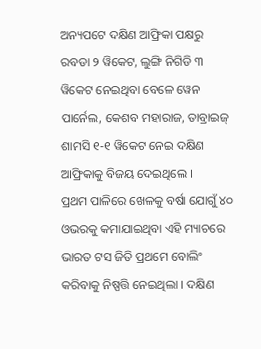ଅନ୍ୟପଟେ ଦକ୍ଷିଣ ଆଫ୍ରିକା ପକ୍ଷରୁ ରବଡା ୨ ୱିକେଟ, ଲୁଙ୍ଗି ନିଗିଡି ୩ ୱିକେଟ ନେଇଥିବା ବେଳେ ୱେନ ପାର୍ନେଲ, କେଶବ ମହାରାଜ, ତାବ୍ରାଇଜ୍ ଶାମସି ୧-୧ ୱିକେଟ ନେଇ ଦକ୍ଷିଣ ଆଫ୍ରିକାକୁ ବିଜୟ ଦେଇଥିଲେ ।
ପ୍ରଥମ ପାଳିରେ ଖେଳକୁ ବର୍ଷା ଯୋଗୁଁ ୪୦ ଓଭରକୁ କମାଯାଇଥିବା ଏହି ମ୍ୟାଚରେ ଭାରତ ଟସ ଜିତି ପ୍ରଥମେ ବୋଲିଂ କରିବାକୁ ନିଷ୍ପତ୍ତି ନେଇଥିଲା । ଦକ୍ଷିଣ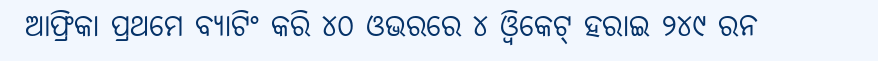ଆଫ୍ରିକା ପ୍ରଥମେ ବ୍ୟାଟିଂ କରି ୪୦ ଓଭରରେ ୪ ଓ୍ବିକେଟ୍ ହରାଇ ୨୪୯ ରନ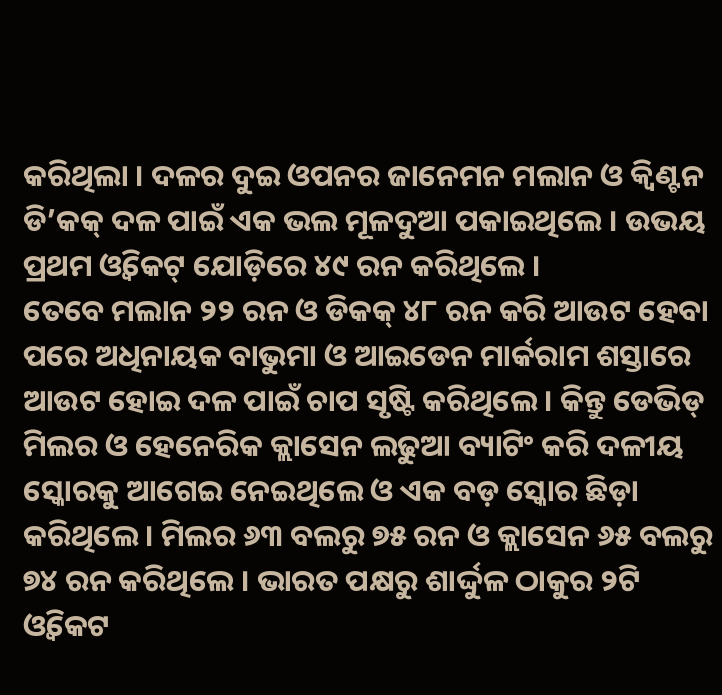କରିଥିଲା । ଦଳର ଦୁଇ ଓପନର ଜାନେମନ ମଲାନ ଓ କ୍ବିଣ୍ଟନ ଡି’କକ୍ ଦଳ ପାଇଁ ଏକ ଭଲ ମୂଳଦୁଆ ପକାଇଥିଲେ । ଉଭୟ ପ୍ରଥମ ଓ୍ବିକେଟ୍ ଯୋଡ଼ିରେ ୪୯ ରନ କରିଥିଲେ ।
ତେବେ ମଲାନ ୨୨ ରନ ଓ ଡିକକ୍ ୪୮ ରନ କରି ଆଉଟ ହେବା ପରେ ଅଧିନାୟକ ବାଭୁମା ଓ ଆଇଡେନ ମାର୍କରାମ ଶସ୍ତାରେ ଆଉଟ ହୋଇ ଦଳ ପାଇଁ ଚାପ ସୃଷ୍ଟି କରିଥିଲେ । କିନ୍ତୁ ଡେଭିଡ୍ ମିଲର ଓ ହେନେରିକ କ୍ଲାସେନ ଲଢୁଆ ବ୍ୟାଟିଂ କରି ଦଳୀୟ ସ୍କୋରକୁ ଆଗେଇ ନେଇଥିଲେ ଓ ଏକ ବଡ଼ ସ୍କୋର ଛିଡ଼ା କରିଥିଲେ । ମିଲର ୬୩ ବଲରୁ ୭୫ ରନ ଓ କ୍ଲାସେନ ୬୫ ବଲରୁ ୭୪ ରନ କରିଥିଲେ । ଭାରତ ପକ୍ଷରୁ ଶାର୍ଦ୍ଦୁଳ ଠାକୁର ୨ଟି ଓ୍ବିକେଟ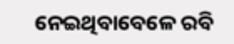ନେଇଥିବାବେଳେ ରବି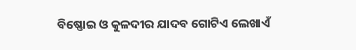ବିଷ୍ଣୋଇ ଓ କୁଳଦୀର ଯାଦବ ଗୋଟିଏ ଲେଖାଏଁ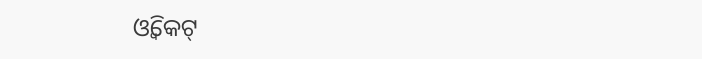ଓ୍ବିକେଟ୍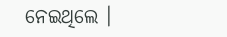ନେଇଥିଲେ ।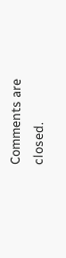Comments are closed.